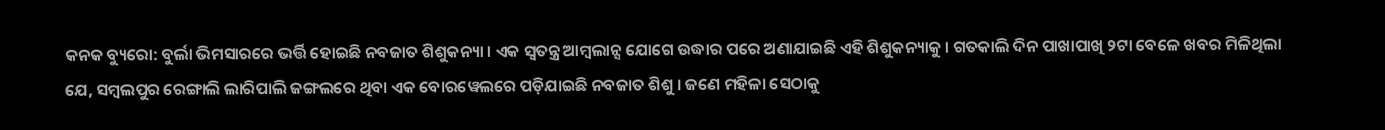କନକ ବ୍ୟୁରୋ: ବୁର୍ଲା ଭିମସାରରେ ଭର୍ତ୍ତି ହୋଇଛି ନବଜାତ ଶିଶୁକନ୍ୟା । ଏକ ସ୍ୱତନ୍ତ୍ର ଆମ୍ବଲାନ୍ସ ଯୋଗେ ଉଦ୍ଧାର ପରେ ଅଣାଯାଇଛି ଏହି ଶିଶୁକନ୍ୟାକୁ । ଗତକାଲି ଦିନ ପାଖାପାଖି ୨ଟା ବେଳେ ଖବର ମିଳିଥିଲା ଯେ, ସମ୍ବଲପୁର ରେଙ୍ଗାଲି ଲାରିପାଲି ଜଙ୍ଗଲରେ ଥିବା ଏକ ବୋରୱେଲରେ ପଡ଼ିଯାଇଛି ନବଜାତ ଶିଶୁ । ଜଣେ ମହିଳା ସେଠାକୁ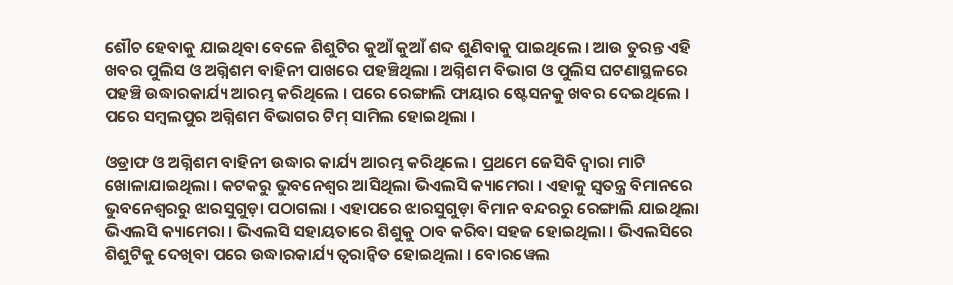ଶୌଚ ହେବାକୁ ଯାଇଥିବା ବେଳେ ଶିଶୁଟିର କୁଆଁ କୁଆଁ ଶବ୍ଦ ଶୁଣିବାକୁ ପାଇଥିଲେ । ଆଉ ତୁରନ୍ତ ଏହି ଖବର ପୁଲିସ ଓ ଅଗ୍ନିଶମ ବାହିନୀ ପାଖରେ ପହଞ୍ଚିଥିଲା । ଅଗ୍ନିଶମ ବିଭାଗ ଓ ପୁଲିସ ଘଟଣାସ୍ଥଳରେ ପହଞ୍ଚି ଉଦ୍ଧାରକାର୍ଯ୍ୟ ଆରମ୍ଭ କରିଥିଲେ । ପରେ ରେଙ୍ଗାଲି ଫାୟାର ଷ୍ଟେସନକୁ ଖବର ଦେଇଥିଲେ । ପରେ ସମ୍ବଲପୁର ଅଗ୍ନିଶମ ବିଭାଗର ଟିମ୍ ସାମିଲ ହୋଇଥିଲା ।

ଓଡ୍ରାଫ ଓ ଅଗ୍ନିଶମ ବାହିନୀ ଉଦ୍ଧାର କାର୍ଯ୍ୟ ଆରମ୍ଭ କରିଥିଲେ । ପ୍ରଥମେ ଜେସିବି ଦ୍ୱାରା ମାଟି ଖୋଳାଯାଇଥିଲା । କଟକରୁ ଭୁବନେଶ୍ୱର ଆସିଥିଲା ଭିଏଲସି କ୍ୟାମେରା । ଏହାକୁ ସ୍ୱତନ୍ତ୍ର ବିମାନରେ ଭୁବନେଶ୍ୱରରୁ ଝାରସୁଗୁଡ଼ା ପଠାଗଲା । ଏହାପରେ ଝାରସୁଗୁଡ଼ା ବିମାନ ବନ୍ଦରରୁ ରେଙ୍ଗାଲି ଯାଇଥିଲା ଭିଏଲସି କ୍ୟାମେରା । ଭିଏଲସି ସହାୟତାରେ ଶିଶୁକୁ ଠାବ କରିବା ସହଜ ହୋଇଥିଲା । ଭିଏଲସିରେ ଶିଶୁଟିକୁ ଦେଖିବା ପରେ ଉଦ୍ଧାରକାର୍ଯ୍ୟ ତ୍ୱରାନ୍ୱିତ ହୋଇଥିଲା । ବୋରୱେଲ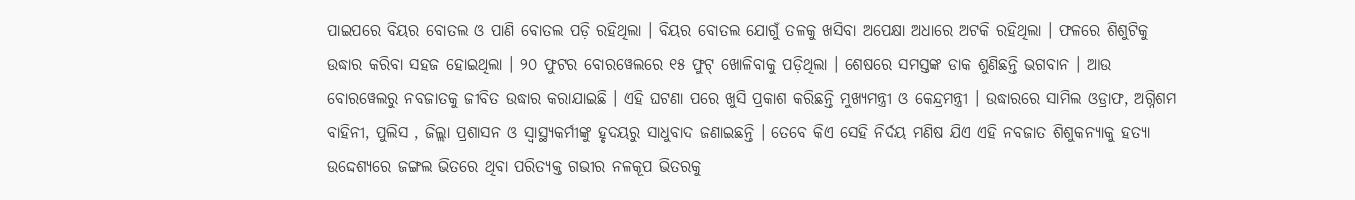ପାଇପରେ ବିୟର ବୋତଲ ଓ ପାଣି ବୋତଲ ପଡ଼ି ରହିଥିଲା । ବିୟର ବୋତଲ ଯୋଗୁଁ ତଳକୁ ଖସିବା ଅପେକ୍ଷା ଅଧାରେ ଅଟକି ରହିଥିଲା । ଫଳରେ ଶିଶୁଟିକୁ ଉଦ୍ଧାର କରିବା ସହଜ ହୋଇଥିଲା । ୨୦ ଫୁଟର ବୋରୱେଲରେ ୧୫ ଫୁଟ୍ ଖୋଳିବାକୁ ପଡ଼ିଥିଲା । ଶେଷରେ ସମସ୍ତଙ୍କ ଡାକ ଶୁଣିଛନ୍ତି ଭଗବାନ । ଆଉ ବୋରୱେଲରୁ ନବଜାତକୁ ଜୀବିତ ଉଦ୍ଧାର କରାଯାଇଛି । ଏହି ଘଟଣା ପରେ ଖୁସି ପ୍ରକାଶ କରିଛନ୍ତି ମୁଖ୍ୟମନ୍ତ୍ରୀ ଓ କେନ୍ଦ୍ରମନ୍ତ୍ରୀ । ଉଦ୍ଧାରରେ ସାମିଲ ଓଡ୍ରାଫ, ଅଗ୍ନିଶମ ବାହିନୀ, ପୁଲିସ , ଜିଲ୍ଲା ପ୍ରଶାସନ ଓ ସ୍ୱାସ୍ଥ୍ୟକର୍ମୀଙ୍କୁ ହୃଦୟରୁ ସାଧୁବାଦ ଜଣାଇଛନ୍ତି । ତେବେ କିଏ ସେହି ନିର୍ଦୟ ମଣିଷ ଯିଏ ଏହି ନବଜାତ ଶିଶୁକନ୍ୟାକୁ ହତ୍ୟା ଉଦ୍ଦେଶ୍ୟରେ ଜଙ୍ଗଲ ଭିତରେ ଥିବା ପରିତ୍ୟକ୍ତ ଗଭୀର ନଳକୂପ ଭିତରକୁ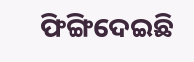ଫିଙ୍ଗିଦେଇଛି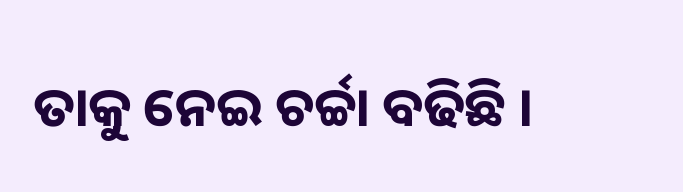ତାକୁ ନେଇ ଚର୍ଚ୍ଚା ବଢିଛି ।